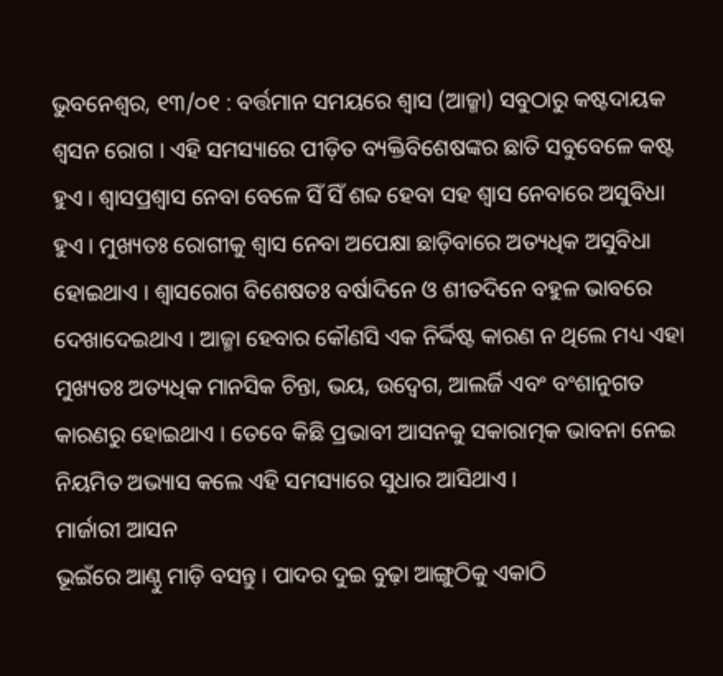ଭୁବନେଶ୍ଵର, ୧୩/୦୧ : ବର୍ତ୍ତମାନ ସମୟରେ ଶ୍ୱାସ (ଆଜ୍ମା) ସବୁଠାରୁ କଷ୍ଟଦାୟକ ଶ୍ୱସନ ରୋଗ । ଏହି ସମସ୍ୟାରେ ପୀଡ଼ିତ ବ୍ୟକ୍ତିବିଶେଷଙ୍କର ଛାତି ସବୁବେଳେ କଷ୍ଟ ହୁଏ । ଶ୍ୱାସପ୍ରଶ୍ୱାସ ନେବା ବେଳେ ସିଁ ସିଁ ଶବ୍ଦ ହେବା ସହ ଶ୍ୱାସ ନେବାରେ ଅସୁବିଧା ହୁଏ । ମୁଖ୍ୟତଃ ରୋଗୀକୁ ଶ୍ୱାସ ନେବା ଅପେକ୍ଷା ଛାଡ଼ିବାରେ ଅତ୍ୟଧିକ ଅସୁବିଧା ହୋଇଥାଏ । ଶ୍ୱାସରୋଗ ବିଶେଷତଃ ବର୍ଷାଦିନେ ଓ ଶୀତଦିନେ ବହୁଳ ଭାବରେ ଦେଖାଦେଇଥାଏ । ଆଜ୍ମା ହେବାର କୌଣସି ଏକ ନିର୍ଦ୍ଦିଷ୍ଟ କାରଣ ନ ଥିଲେ ମଧ୍ୟ ଏହା ମୁଖ୍ୟତଃ ଅତ୍ୟଧିକ ମାନସିକ ଚିନ୍ତା, ଭୟ, ଉଦ୍ବେଗ, ଆଲର୍ଜି ଏବଂ ବଂଶାନୁଗତ କାରଣରୁ ହୋଇଥାଏ । ତେବେ କିଛି ପ୍ରଭାବୀ ଆସନକୁ ସକାରାତ୍ମକ ଭାବନା ନେଇ ନିୟମିତ ଅଭ୍ୟାସ କଲେ ଏହି ସମସ୍ୟାରେ ସୁଧାର ଆସିଥାଏ ।
ମାର୍ଜାରୀ ଆସନ
ଭୂଇଁରେ ଆଣ୍ଠୁ ମାଡ଼ି ବସନ୍ତୁ । ପାଦର ଦୁଇ ବୁଢ଼ା ଆଙ୍ଗୁଠିକୁ ଏକାଠି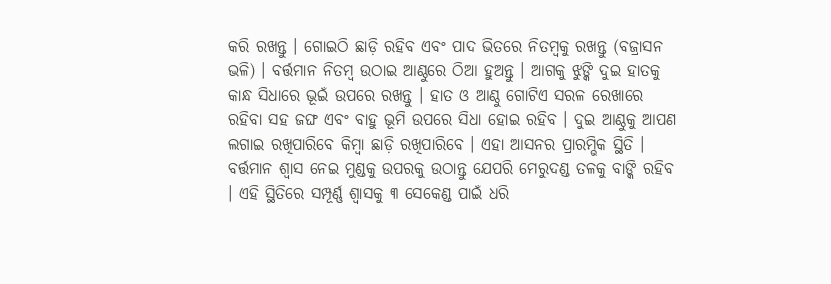କରି ରଖନ୍ତୁ । ଗୋଇଠି ଛାଡ଼ି ରହିବ ଏବଂ ପାଦ ଭିତରେ ନିତମ୍ବକୁ ରଖନ୍ତୁ (ବଜ୍ରାସନ ଭଳି) । ବର୍ତ୍ତମାନ ନିତମ୍ବ ଉଠାଇ ଆଣ୍ଠୁରେ ଠିଆ ହୁଅନ୍ତୁ । ଆଗକୁ ଝୁଙ୍କି ଦୁଇ ହାତକୁ କାନ୍ଧ ସିଧାରେ ଭୂଇଁ ଉପରେ ରଖନ୍ତୁ । ହାତ ଓ ଆଣ୍ଠୁ ଗୋଟିଏ ସରଳ ରେଖାରେ ରହିବା ସହ ଜଙ୍ଘ ଏବଂ ବାହୁ ଭୂମି ଉପରେ ସିଧା ହୋଇ ରହିବ । ଦୁଇ ଆଣ୍ଠୁକୁ ଆପଣ ଲଗାଇ ରଖିପାରିବେ କିମ୍ବା ଛାଡ଼ି ରଖିପାରିବେ । ଏହା ଆସନର ପ୍ରାରମ୍ଭିକ ସ୍ଥିତି । ବର୍ତ୍ତମାନ ଶ୍ୱାସ ନେଇ ମୁଣ୍ଡକୁ ଉପରକୁ ଉଠାନ୍ତୁ ଯେପରି ମେରୁଦଣ୍ଡ ତଳକୁ ବାଙ୍କି ରହିବ । ଏହି ସ୍ଥିତିରେ ସମ୍ପୂର୍ଣ୍ଣ ଶ୍ୱାସକୁ ୩ ସେକେଣ୍ଡ ପାଇଁ ଧରି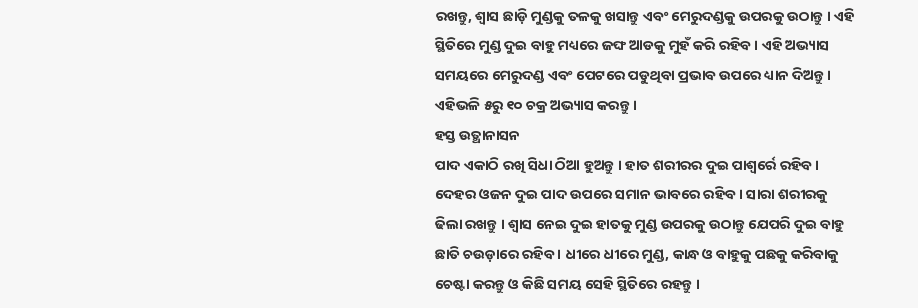ରଖନ୍ତୁ, ଶ୍ୱାସ ଛାଡ଼ି ମୁଣ୍ଡକୁ ତଳକୁ ଖସାନ୍ତୁ ଏବଂ ମେରୁଦଣ୍ଡକୁ ଉପରକୁ ଉଠାନ୍ତୁ । ଏହି ସ୍ଥିତିରେ ମୁଣ୍ଡ ଦୁଇ ବାହୁ ମଧ୍ୟରେ ଜଙ୍ଘ ଆଡକୁ ମୁହଁ କରି ରହିବ । ଏହି ଅଭ୍ୟାସ ସମୟରେ ମେରୁଦଣ୍ଡ ଏବଂ ପେଟରେ ପଡୁଥିବା ପ୍ରଭାବ ଉପରେ ଧ୍ୟାନ ଦିଅନ୍ତୁ । ଏହିଭଳି ୫ରୁ ୧୦ ଚକ୍ର ଅଭ୍ୟାସ କରନ୍ତୁ ।
ହସ୍ତ ଉତ୍ଥାନାସନ
ପାଦ ଏକାଠି ରଖି ସିଧା ଠିଆ ହୁଅନ୍ତୁ । ହାତ ଶରୀରର ଦୁଇ ପାଶ୍ୱର୍ରେ ରହିବ । ଦେହର ଓଜନ ଦୁଇ ପାଦ ଉପରେ ସମାନ ଭାବରେ ରହିବ । ସାରା ଶରୀରକୁ ଢିଲା ରଖନ୍ତୁ । ଶ୍ୱାସ ନେଇ ଦୁଇ ହାତକୁ ମୁଣ୍ଡ ଉପରକୁ ଉଠାନ୍ତୁ ଯେପରି ଦୁଇ ବାହୁ ଛାତି ଚଉଡ଼ାରେ ରହିବ । ଧୀରେ ଧୀରେ ମୁଣ୍ଡ, କାନ୍ଧ ଓ ବାହୁକୁ ପଛକୁ କରିବାକୁ ଚେଷ୍ଟା କରନ୍ତୁ ଓ କିଛି ସମୟ ସେହି ସ୍ଥିତିରେ ରହନ୍ତୁ ।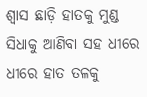ଶ୍ୱାସ ଛାଡ଼ି ହାତକୁ ମୁଣ୍ଡ ସିଧାକୁ ଆଣିବା ସହ ଧୀରେ ଧୀରେ ହାତ ତଳକୁ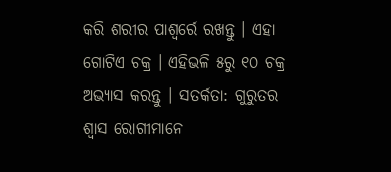କରି ଶରୀର ପାଶ୍ୱର୍ରେ ରଖନ୍ତୁ । ଏହା ଗୋଟିଏ ଚକ୍ର । ଏହିଭଳି ୫ରୁ ୧୦ ଚକ୍ର ଅଭ୍ୟାସ କରନ୍ତୁ । ସତର୍କତା: ଗୁରୁତର ଶ୍ୱାସ ରୋଗୀମାନେ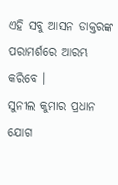ଏହି ସବୁ ଆସନ ଡାକ୍ତରଙ୍କ ପରାମର୍ଶରେ ଆରମ୍ଭ କରିବେ ।
ସୁନୀଲ କୁମାର ପ୍ରଧାନ
ଯୋଗ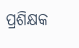ପ୍ରଶିକ୍ଷକ